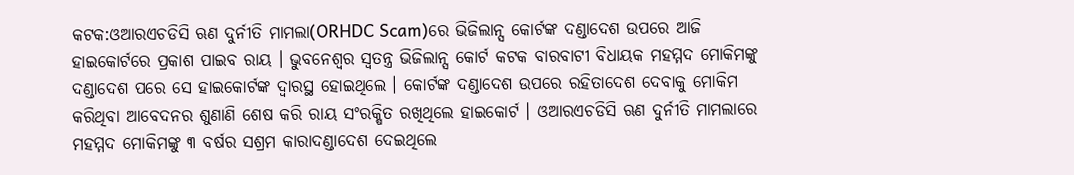କଟକ:ଓଆରଏଚଡିସି ଋଣ ଦୁର୍ନୀତି ମାମଲା(ORHDC Scam)ରେ ଭିଜିଲାନ୍ସ କୋର୍ଟଙ୍କ ଦଣ୍ଡାଦେଶ ଉପରେ ଆଜି ହାଇକୋର୍ଟରେ ପ୍ରକାଶ ପାଇବ ରାୟ । ଭୁବନେଶ୍ବର ସ୍ବତନ୍ତ୍ର ଭିଜିଲାନ୍ସ କୋର୍ଟ କଟକ ବାରବାଟୀ ବିଧାୟକ ମହମ୍ମଦ ମୋକିମଙ୍କୁ ଦଣ୍ଡାଦେଶ ପରେ ସେ ହାଇକୋର୍ଟଙ୍କ ଦ୍ବାରସ୍ଥ ହୋଇଥିଲେ । କୋର୍ଟଙ୍କ ଦଣ୍ଡାଦେଶ ଉପରେ ରହିତାଦେଶ ଦେବାକୁ ମୋକିମ କରିଥିବା ଆବେଦନର ଶୁଣାଣି ଶେଷ କରି ରାୟ ସଂରକ୍ଷିତ ରଖିଥିଲେ ହାଇକୋର୍ଟ । ଓଆରଏଚଡିସି ଋଣ ଦୁର୍ନୀତି ମାମଲାରେ ମହମ୍ମଦ ମୋକିମଙ୍କୁ ୩ ବର୍ଷର ସଶ୍ରମ କାରାଦଣ୍ଡାଦେଶ ଦେଇଥିଲେ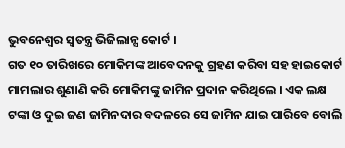ଭୁବନେଶ୍ବର ସ୍ବତନ୍ତ୍ର ଭିଜିଲାନ୍ସ କୋର୍ଟ ।
ଗତ ୧୦ ତାରିଖରେ ମୋକିମଙ୍କ ଆବେଦନକୁ ଗ୍ରହଣ କରିବା ସହ ହାଇକୋର୍ଟ ମାମଲାର ଶୁଣାଣି କରି ମୋକିମଙ୍କୁ ଜାମିନ ପ୍ରଦାନ କରିଥିଲେ । ଏକ ଲକ୍ଷ ଟଙ୍କା ଓ ଦୁଇ ଜଣ ଜାମିନଦାର ବଦଳରେ ସେ ଜାମିନ ଯାଇ ପାରିବେ ବୋଲି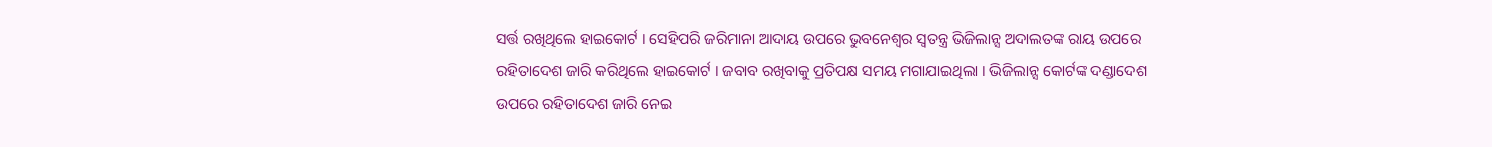ସର୍ତ୍ତ ରଖିଥିଲେ ହାଇକୋର୍ଟ । ସେହିପରି ଜରିମାନା ଆଦାୟ ଉପରେ ଭୁବନେଶ୍ବର ସ୍ବତନ୍ତ୍ର ଭିଜିଲାନ୍ସ ଅଦାଲତଙ୍କ ରାୟ ଉପରେ ରହିତାଦେଶ ଜାରି କରିଥିଲେ ହାଇକୋର୍ଟ । ଜବାବ ରଖିବାକୁ ପ୍ରତିପକ୍ଷ ସମୟ ମଗାଯାଇଥିଲା । ଭିଜିଲାନ୍ସ କୋର୍ଟଙ୍କ ଦଣ୍ଡାଦେଶ ଉପରେ ରହିତାଦେଶ ଜାରି ନେଇ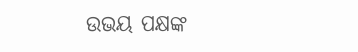ଉଭୟ ପକ୍ଷଙ୍କ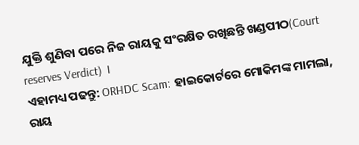ଯୁକ୍ତି ଶୁଣିବା ପରେ ନିଜ ରାୟକୁ ସଂରକ୍ଷିତ ରଖିଛନ୍ତି ଖଣ୍ଡପୀଠ(Court reserves Verdict) ।
ଏହାମଧ୍ୟ ପଢନ୍ତୁ: ORHDC Scam: ହାଇକୋର୍ଟରେ ମୋକିମଙ୍କ ମାମଲା, ରାୟ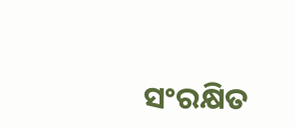ସଂରକ୍ଷିତ